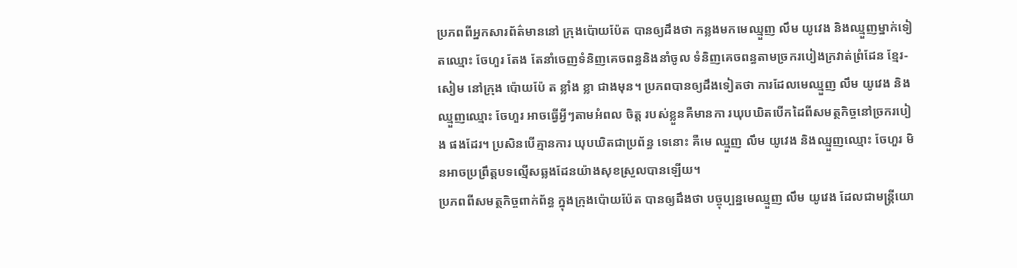ប្រភពពីអ្នកសារព័ត៌មាននៅ ក្រុងប៉ោយប៉ែត បានឲ្យដឹងថា កន្លងមកមេឈ្មួញ លឹម យូវេង និងឈ្មួញម្នាក់ទៀតឈ្មោះ ចែហួរ តែង តែនាំចេញទំនិញគេចពន្ធនិងនាំចូល ទំនិញគេចពន្ធតាមច្រករបៀងក្រវាត់ព្រំដែន ខ្មែរ-សៀម នៅក្រុង ប៉ោយប៉ែ ត ខ្លាំង ខ្លា ជាងមុន។ ប្រភពបានឲ្យដឹងទៀតថា ការដែលមេឈ្មួញ លឹម យូវេង និងឈ្មួញឈ្មោះ ចែហួរ អាចធ្វើអ្វីៗតាមអំពល ចិត្ត របស់ខ្លួនគឺមានកា រឃុបឃិតបើកដៃពីសមត្ថកិច្ចនៅច្រករបៀង ផងដែរ។ ប្រសិនបើគ្មានការ ឃុបឃិតជាប្រព័ន្ធ ទេនោះ គឺមេ ឈ្មួញ លឹម យូវេង និងឈ្មួញឈ្មោះ ចែហួរ មិនអាចប្រព្រឹត្តបទល្មើសឆ្លងដែនយ៉ាងសុខស្រួលបានឡើយ។
ប្រភពពីសមត្ថកិច្ចពាក់ព័ន្ធ ក្នុងក្រុងប៉ោយប៉ែត បានឲ្យដឹងថា បច្ចុប្បន្នមេឈ្មួញ លឹម យូវេង ដែលជាមន្ត្រីយោ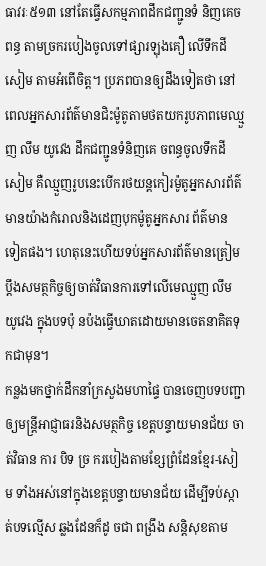ធាវរៈ៥១៣ នៅតែធ្វើសកម្មភាពដឹកជញ្ជូនទំ និញគេចពន្ធ តាមច្រករបៀងចូលទៅផ្សារឡុងគឿ លើទឹកដីសៀម តាមអំពើចិត្ត។ ប្រភពបានឲ្យដឹងទៀតថា នៅពេលអ្នកសារព័ត៌មានជិះម៉ូតូតាមថតយករូបភាពមេឈ្មួញ លឹម យូវេង ដឹកជញ្ជូនទំនិញគេ ចពន្ធចូលទឹកដីសៀម គឺឈ្មួញរូបនេះបើករថយន្តកៀរម៉ូតូអ្នកសារព័ត៌មានយ៉ាងកំរោលនិងដេញបុកម៉ូតូអ្នកសារ ព័ត៌មាន ទៀតផង។ ហេតុនេះហើយទប់អ្នកសារព័ត៌មានត្រៀមប្តឹងសមត្ថកិច្ចឲ្យចាត់វិធានការទៅលើមេឈ្មួញ លឹម យូវេង ក្នុងបទប៉ុ នប៉ងធ្វើឃាតដោយមានចេតនាគិតទុកជាមុន។
កន្លងមកថ្នាក់ដឹកនាំក្រសួងមហាផ្ទៃ បានចេញបទបញ្ជាឲ្យមន្ត្រីអាជ្ញាធរនិងសមត្ថកិច្ច ខេត្តបន្ទាយមានជ័យ ចាត់វិធាន ការ បិទ ច្រ ករបៀងតាមខ្សែព្រំដែនខ្មែរ-សៀម ទាំងអស់នៅក្នុងខេត្តបន្ទាយមានជ័យ ដើម្បីទប់ស្កា ត់បទល្មើស ឆ្លងដែនក៏ដូ ចជា ពង្រឹង សន្តិសុខតាម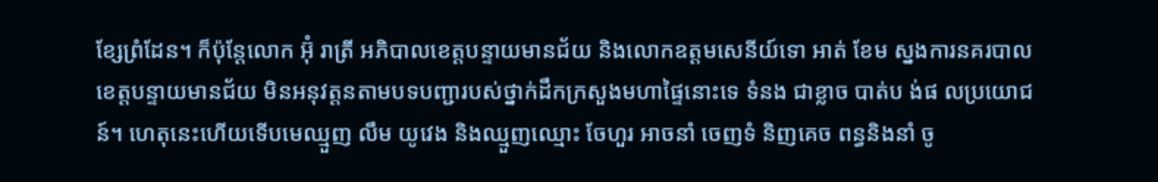ខ្សែព្រំដែន។ ក៏ប៉ុន្តែលោក អ៊ុំ រាត្រី អភិបាលខេត្តបន្ទាយមានជ័យ និងលោកឧត្តមសេនីយ៍ទោ អាត់ ខែម ស្នងការនគរបាលខេត្តបន្ទាយមានជ័យ មិនអនុវត្តនតាមបទបញ្ជារបស់ថ្នាក់ដឹកក្រសួងមហាផ្ទៃនោះទេ ទំនង ជាខ្លាច បាត់ប ង់ផ លប្រយោជន៍។ ហេតុនេះហើយទើបមេឈ្មួញ លឹម យូវេង និងឈ្មួញឈ្មោះ ចែហួរ អាចនាំ ចេញទំ និញគេច ពន្ធនិងនាំ ចូ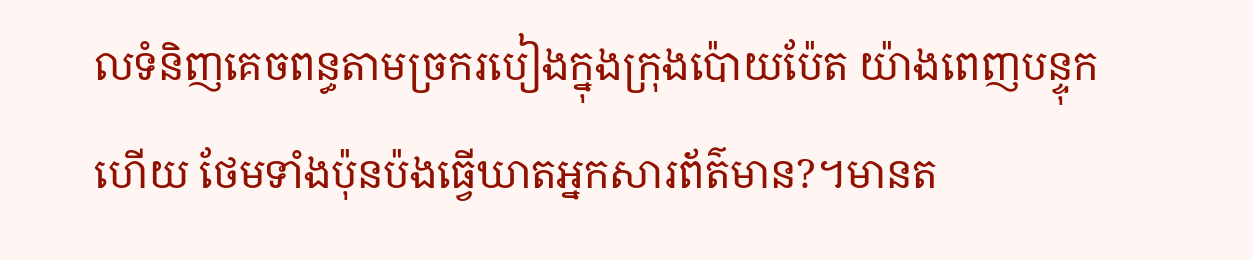លទំនិញគេចពន្ធតាមច្រករបៀងក្នុងក្រុងប៉ោយប៉ែត យ៉ាងពេញបន្ទុក ហើយ ថែមទាំងប៉ុនប៉ងធ្វើឃាតអ្នកសារព័ត៌មាន?។មានត